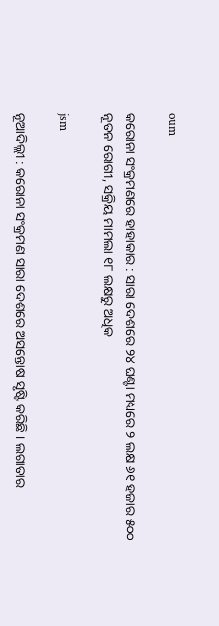oum

କରୋନା ସଂକ୍ରମଣରେ ହାହାକାର : ସାରା ଦେଶରେ ୨୪ ଘଣ୍ଟା ମଧ୍ୟରେ ୨ ଲକ୍ଷ ୬୧ ହଜାର ୫୦୦ ନୂତନ ରୋଗୀ, ସକ୍ରିୟ ମାମଲା ୧୮ ଲକ୍ଷରୁ ଅଧିକ

jsm

ନୂଆଦିଲ୍ଲୀ : କରୋନା ସଂକ୍ରମଣ ସାରା ଦେଶରେ ଅସନ୍ତୋଷ ସୃଷ୍ଟି କରିଛି । ଲଗାତାର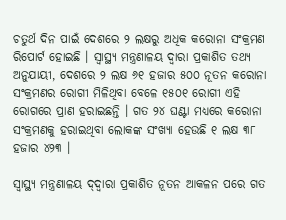ଚତୁର୍ଥ ଦିନ ପାଇଁ ଦେଶରେ ୨ ଲକ୍ଷରୁ ଅଧିକ କରୋନା ସଂକ୍ରମଣ ରିପୋର୍ଟ ହୋଇଛି । ସ୍ୱାସ୍ଥ୍ୟ ମନ୍ତ୍ରଣାଳୟ ଦ୍ୱାରା ପ୍ରକାଶିତ ତଥ୍ୟ ଅନୁଯାୟୀ, ଦେଶରେ ୨ ଲକ୍ଷ ୬୧ ହଜାର ୫୦୦ ନୂତନ କରୋନା ସଂକ୍ରମଣର ରୋଗୀ ମିଳିଥିବା ବେଳେ ୧୫୦୧ ରୋଗୀ ଏହି ରୋଗରେ ପ୍ରାଣ ହରାଇଛନ୍ତି । ଗତ ୨୪ ଘଣ୍ଟା ମଧ୍ୟରେ କରୋନା ସଂକ୍ରମଣକୁ ହରାଇଥିବା ଲୋକଙ୍କ ସଂଖ୍ୟା ହେଉଛି ୧ ଲକ୍ଷ ୩୮ ହଜାର ୪୨୩ ।

ସ୍ୱାସ୍ଥ୍ୟ ମନ୍ତ୍ରଣାଳୟ ଦ୍‌ଦ୍ୱାରା ପ୍ରକାଶିତ ନୂତନ ଆକଳନ ପରେ ଗତ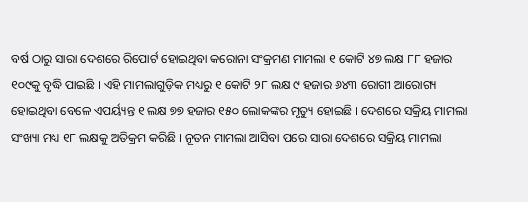ବର୍ଷ ଠାରୁ ସାରା ଦେଶରେ ରିପୋର୍ଟ ହୋଇଥିବା କରୋନା ସଂକ୍ରମଣ ମାମଲା ୧ କୋଟି ୪୭ ଲକ୍ଷ ୮୮ ହଜାର ୧୦୯କୁ ବୃଦ୍ଧି ପାଇଛି । ଏହି ମାମଲାଗୁଡ଼ିକ ମଧ୍ୟରୁ ୧ କୋଟି ୨୮ ଲକ୍ଷ ୯ ହଜାର ୬୪୩ ରୋଗୀ ଆରୋଗ୍ୟ ହୋଇଥିବା ବେଳେ ଏପର୍ୟ୍ୟନ୍ତ ୧ ଲକ୍ଷ ୭୭ ହଜାର ୧୫୦ ଲୋକଙ୍କର ମୃତ୍ୟୁ ହୋଇଛି । ଦେଶରେ ସକ୍ରିୟ ମାମଲା ସଂଖ୍ୟା ମଧ୍ୟ ୧୮ ଲକ୍ଷକୁ ଅତିକ୍ରମ କରିଛି । ନୂତନ ମାମଲା ଆସିବା ପରେ ସାରା ଦେଶରେ ସକ୍ରିୟ ମାମଲା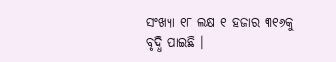ସଂଖ୍ୟା ୧୮ ଲକ୍ଷ ୧ ହଜାର ୩୧୬କୁ ବୃଦ୍ଧି ପାଇଛି ।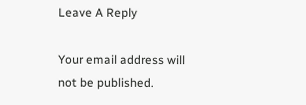Leave A Reply

Your email address will not be published.